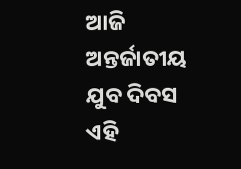ଆଜି ଅନ୍ତର୍ଜାତୀୟ ଯୁବ ଦିବସ ଏହି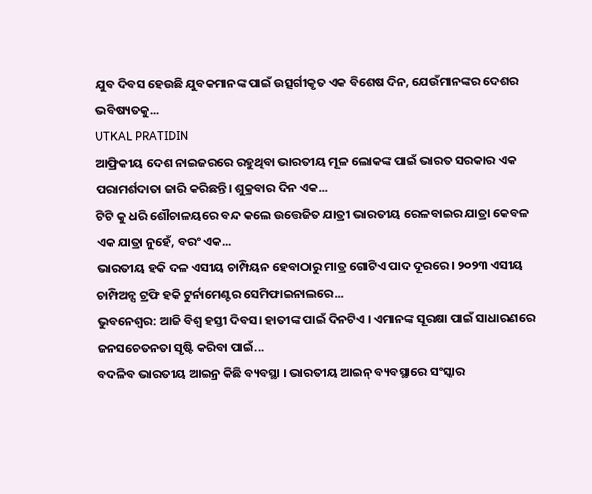ଯୁବ ଦିବସ ହେଉଛି ଯୁବକମାନଙ୍କ ପାଇଁ ଉତ୍ସର୍ଗୀକୃତ ଏକ ବିଶେଷ ଦିନ, ଯେଉଁମାନଙ୍କର ଦେଶର ଭବିଷ୍ୟତକୁ...
UTKAL PRATIDIN
ଆଫ୍ରିକୀୟ ଦେଶ ନାଇଜରରେ ରହୁଥିବା ଭାରତୀୟ ମୂଳ ଲୋକଙ୍କ ପାଇଁ ଭାରତ ସରକାର ଏକ ପରାମର୍ଶଦାତା ଜାରି କରିଛନ୍ତି। ଶୁକ୍ରବାର ଦିନ ଏକ...
ଟିଟି କୁ ଧରି ଶୌଚାଳୟରେ ବନ୍ଦ କଲେ ଉତ୍ତେଜିତ ଯାତ୍ରୀ ଭାରତୀୟ ରେଳବାଇର ଯାତ୍ରା କେବଳ ଏକ ଯାତ୍ରା ନୁହେଁ, ବରଂ ଏକ...
ଭାରତୀୟ ହକି ଦଳ ଏସୀୟ ଚାମ୍ପିୟନ ହେବାଠାରୁ ମାତ୍ର ଗୋଟିଏ ପାଦ ଦୂରରେ। ୨୦୨୩ ଏସୀୟ ଚାମ୍ପିଅନ୍ସ ଟ୍ରଫି ହକି ଟୁର୍ନାମେଣ୍ଟର ସେମିଫାଇନାଲରେ...
ଭୁବନେଶ୍ଵର: ଆଜି ବିଶ୍ୱ ହସ୍ତୀ ଦିବସ। ହାତୀଙ୍କ ପାଇଁ ଦିନଟିଏ । ଏମାନଙ୍କ ସୂରକ୍ଷା ପାଇଁ ସାଧାରଣରେ ଜନସଚେତନତା ସୃଷ୍ଟି କରିବା ପାଇଁ...
ବଦଳିବ ଭାରତୀୟ ଆଇନ୍ର କିଛି ବ୍ୟବସ୍ଥା । ଭାରତୀୟ ଆଇନ୍ ବ୍ୟବସ୍ଥାରେ ସଂସ୍କାର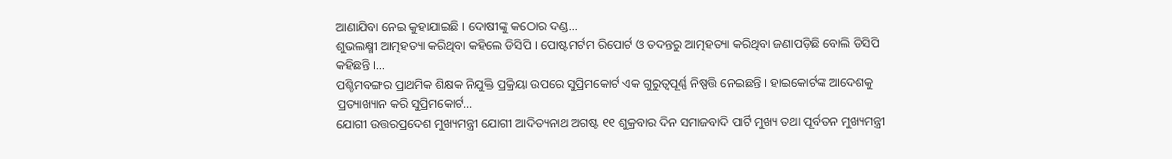ଆଣାଯିବା ନେଇ କୁହାଯାଇଛି । ଦୋଷୀଙ୍କୁ କଠୋର ଦଣ୍ଡ...
ଶୁଭଲକ୍ଷ୍ମୀ ଆତ୍ମହତ୍ୟା କରିଥିବା କହିଲେ ଡିସିପି । ପୋଷ୍ଟମର୍ଟମ ରିପୋର୍ଟ ଓ ତଦନ୍ତରୁ ଆତ୍ମହତ୍ୟା କରିଥିବା ଜଣାପଡ଼ିଛି ବୋଲି ଡିସିପି କହିଛନ୍ତି ।...
ପଶ୍ଚିମବଙ୍ଗର ପ୍ରାଥମିକ ଶିକ୍ଷକ ନିଯୁକ୍ତି ପ୍ରକ୍ରିୟା ଉପରେ ସୁପ୍ରିମକୋର୍ଟ ଏକ ଗୁରୁତ୍ୱପୂର୍ଣ୍ଣ ନିଷ୍ପତ୍ତି ନେଇଛନ୍ତି । ହାଇକୋର୍ଟଙ୍କ ଆଦେଶକୁ ପ୍ରତ୍ୟାଖ୍ୟାନ କରି ସୁପ୍ରିମକୋର୍ଟ...
ଯୋଗୀ ଉତ୍ତରପ୍ରଦେଶ ମୁଖ୍ୟମନ୍ତ୍ରୀ ଯୋଗୀ ଆଦିତ୍ୟନାଥ ଅଗଷ୍ଟ ୧୧ ଶୁକ୍ରବାର ଦିନ ସମାଜବାଦି ପାର୍ଟି ମୁଖ୍ୟ ତଥା ପୂର୍ବତନ ମୁଖ୍ୟମନ୍ତ୍ରୀ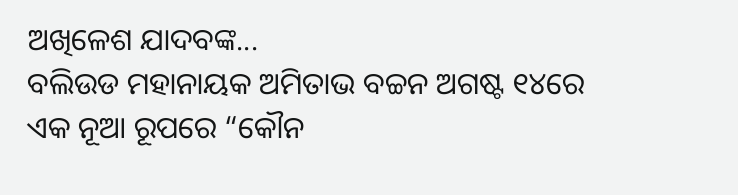ଅଖିଳେଶ ଯାଦବଙ୍କ...
ବଲିଉଡ ମହାନାୟକ ଅମିତାଭ ବଚ୍ଚନ ଅଗଷ୍ଟ ୧୪ରେ ଏକ ନୂଆ ରୂପରେ “କୌନ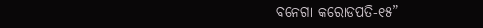ବନେଗା କରୋଡପତି-୧୫”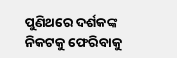ପୁଣିଥରେ ଦର୍ଶକଙ୍କ ନିକଟକୁ ଫେରିବାକୁ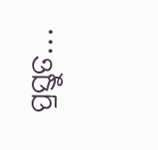ପ୍ରସ୍ତୁତ...